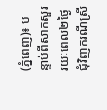(ភ្នំពេញ)៖ បន្ទាប់ពីសាកសួររយៈពេល២ថ្ងៃ ជុំវិញករណីស្រី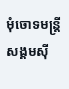មុំចោទមន្រ្តីសង្គមស៊ី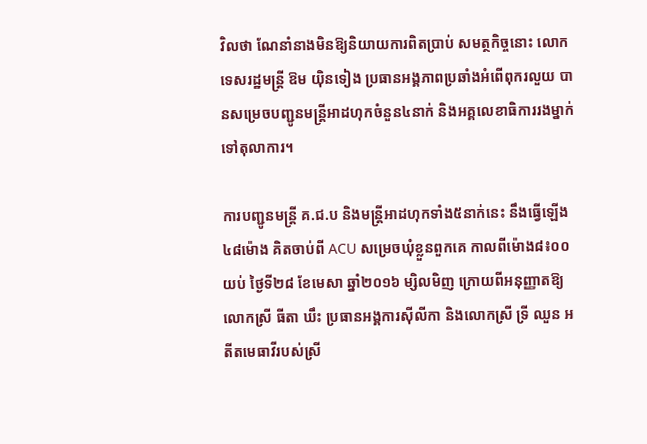វិលថា ណែនាំនាងមិនឱ្យនិយាយការពិតប្រាប់ សមត្ថកិច្ចនោះ លោកទេសរដ្ឋមន្រ្តី ឱម យ៉ិនទៀង ប្រធានអង្គភាពប្រឆាំងអំពើពុករលួយ បានសម្រេចបញ្ជូនមន្រ្តីអាដហុកចំនួន៤នាក់ និងអគ្គលេខាធិការរងម្នាក់ទៅតុលាការ។

ការបញ្ជូនមន្រ្តី គ.ជ.ប និងមន្រ្តីអាដហុកទាំង៥នាក់នេះ នឹងធ្វើឡើង៤៨ម៉ោង គិតចាប់ពី ACU សម្រេចឃុំខ្លួនពួកគេ កាលពីម៉ោង៨៖០០យប់ ថ្ងៃទី២៨ ខែមេសា ឆ្នាំ២០១៦ ម្សិលមិញ ក្រោយពីអនុញ្ញាតឱ្យ លោកស្រី ធីតា ឃឹះ ប្រធានអង្គការស៊ីលីកា និងលោកស្រី ទ្រី ឈួន អតីតមេធាវីរបស់ស្រី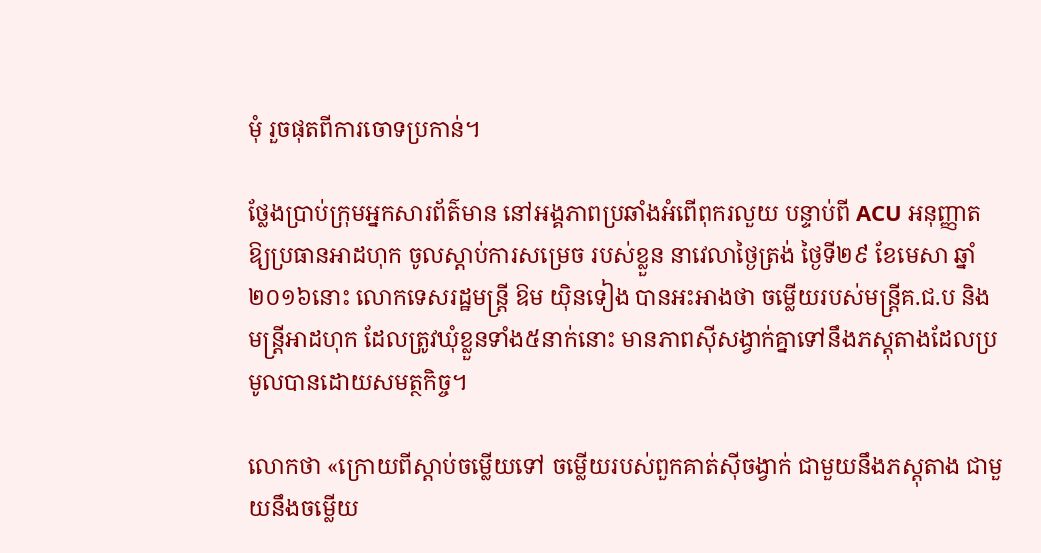មុំ រួចផុតពីការចោទប្រកាន់។

ថ្លែងប្រាប់ក្រុមអ្នកសារព័ត៌មាន នៅអង្គភាពប្រឆាំងអំពើពុករលួយ បន្ទាប់ពី ACU អនុញ្ញាតឱ្យប្រធានអាដហុក ចូលស្តាប់ការសម្រេច របស់ខ្លួន នាវេលាថ្ងៃត្រង់ ថ្ងៃទី២៩ ខែមេសា ឆ្នាំ២០១៦នោះ លោកទេសរដ្ឋមន្រ្តី ឱម យ៉ិនទៀង បានអះអាងថា ចម្លើយរបស់មន្រ្តីគ.ជ.ប និង មន្រ្តីអាដហុក ដែលត្រូវឃុំខ្លួនទាំង៥នាក់នោះ មានភាពស៊ីសង្វាក់គ្នាទៅនឹងភស្តុតាងដែលប្រមូលបានដោយសមត្ថកិច្ច។

លោកថា «ក្រោយពីស្តាប់ចម្លើយទៅ ចម្លើយរបស់ពួកគាត់ស៊ីចង្វាក់ ជាមួយនឹងភស្តុតាង ជាមួយនឹងចម្លើយ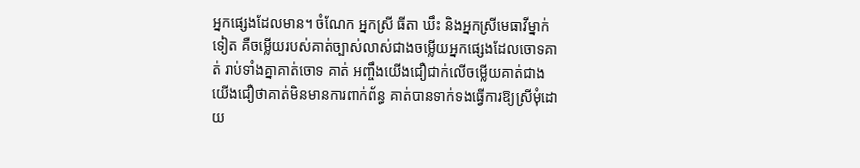អ្នកផ្សេងដែលមាន។ ចំណែក អ្នកស្រី ធីតា ឃឹះ និងអ្នកស្រីមេធាវីម្នាក់ទៀត គឺចម្លើយរបស់គាត់ច្បាស់លាស់ជាងចម្លើយអ្នកផ្សេងដែលចោទគាត់ រាប់ទាំងគ្នាគាត់ចោទ គាត់ អញ្ចឹងយើងជឿជាក់លើចម្លើយគាត់ជាង យើងជឿថាគាត់មិនមានការពាក់ព័ន្ធ គាត់បានទាក់ទងធ្វើការឱ្យស្រីមុំដោយ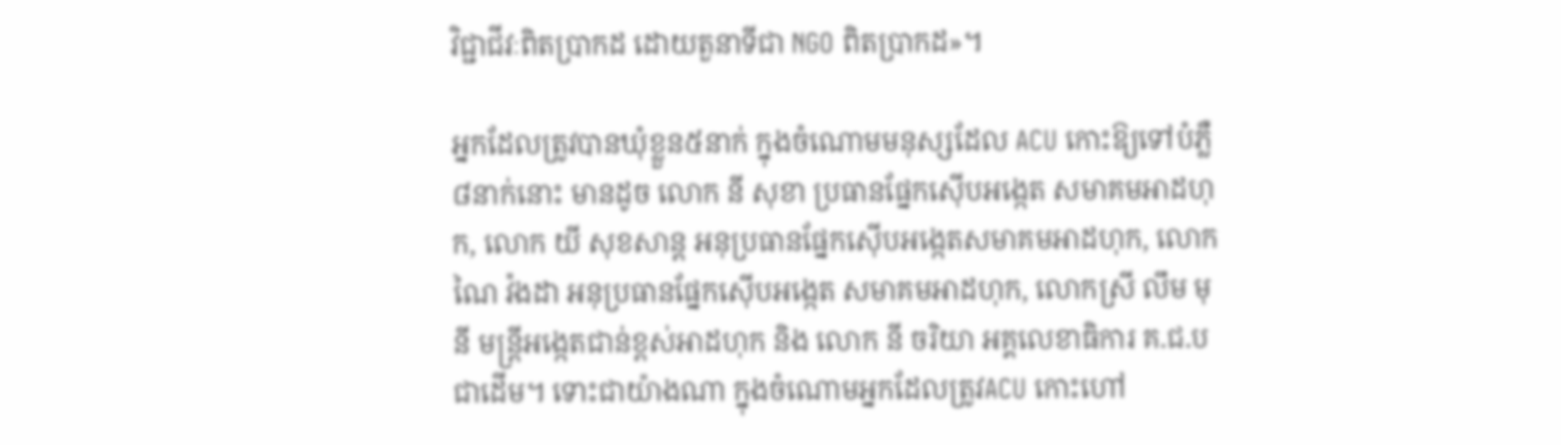វិជ្ជាជីវៈពិតប្រាកដ ដោយតួនាទីជា NGO ពិតប្រាកដ»។

អ្នកដែលត្រូវបានឃុំខ្លួន៥នាក់ ក្នុងចំណោមមនុស្សដែល ACU កោះឱ្យទៅបំភ្លឺ៨នាក់នោះ មានដូច លោក នី សុខា ប្រធានផ្នែកស៊ើបអង្កេត សមាគមអាដហុក, លោក យី សុខសាន្ត អនុប្រធានផ្នែកស៊ើបអង្កេតសមាគមអាដហុក, លោក ណៃ វ៉ងដា អនុប្រធានផ្នែកស៊ើបអង្កេត សមាគមអាដហុក, លោកស្រី លឹម មុនី មន្រ្តីអង្កេតជាន់ខ្ពស់អាដហុក និង លោក នី ចរិយា អគ្គលេខាធិការ គ.ជ.ប ជាដើម។ ទោះជាយ៉ាងណា ក្នុងចំណោមអ្នកដែលត្រូវACU កោះហៅ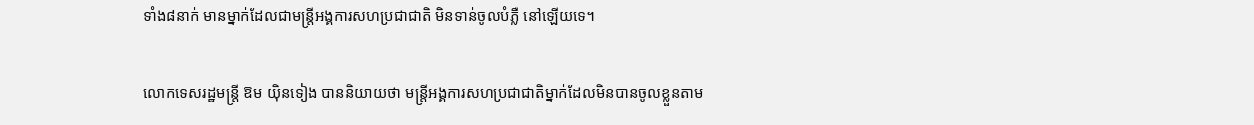ទាំង៨នាក់ មានម្នាក់ដែលជាមន្រ្តីអង្គការសហប្រជាជាតិ មិនទាន់ចូលបំភ្លឺ នៅឡើយទេ។

លោកទេសរដ្ឋមន្រ្តី ឱម យ៉ិនទៀង បាននិយាយថា មន្រ្តីអង្គការសហប្រជាជាតិម្នាក់ដែលមិនបានចូលខ្លួនតាម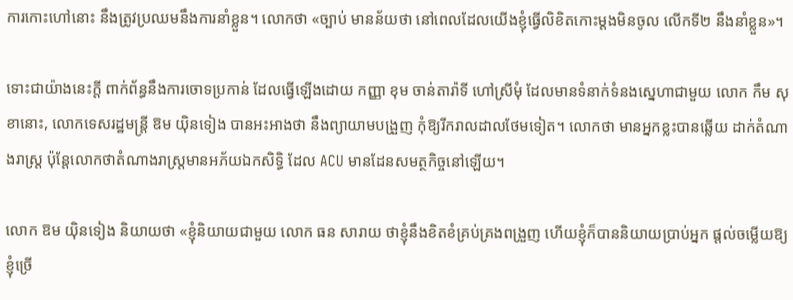ការកោះហៅនោះ នឹងត្រូវប្រឈមនឹងការនាំខ្លួន។ លោកថា «ច្បាប់ មានន័យថា នៅពេលដែលយើងខ្ញុំធ្វើលិខិតកោះម្តងមិនចូល លើកទី២ នឹងនាំខ្លួន»។

ទោះជាយ៉ាងនេះក្តី ពាក់ព័ន្ធនឹងការចោទប្រកាន់ ដែលធ្វើឡើងដោយ កញ្ញា ខុម ចាន់តារ៉ាទី ហៅស្រីមុំ ដែលមានទំនាក់ទំនងស្នេហាជាមួយ លោក កឹម សុខានោះ, លោកទេសរដ្ឋមន្រ្តី ឱម យ៉ិនទៀង បានអះអាងថា នឹងព្យាយាមបង្រួញ កុំឱ្យរីករាលដាលថែមទៀត។ លោកថា មានអ្នកខ្លះបានឆ្លើយ ដាក់តំណាងរាស្រ្ត ប៉ុន្តែលោកថាតំណាងរាស្រ្តមានអភ័យឯកសិទ្ធិ ដែល ACU មានដែនសមត្ថកិច្ចនៅឡើយ។

លោក ឱម យ៉ិនទៀង និយាយថា «ខ្ញុំនិយាយជាមួយ លោក ធន សារាយ ថាខ្ញុំនឹងខិតខំគ្រប់គ្រងពង្រួញ ហើយខ្ញុំក៏បាននិយាយប្រាប់អ្នក ផ្តល់ចម្លើយឱ្យខ្ញុំច្រើ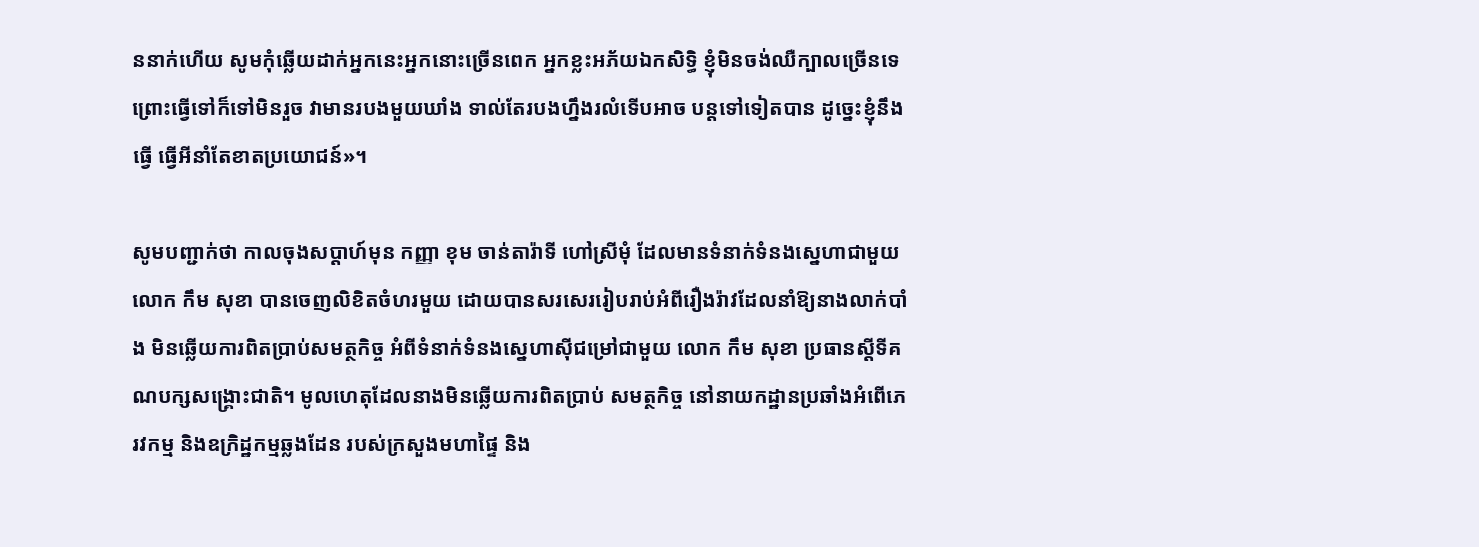ននាក់ហើយ សូមកុំឆ្លើយដាក់អ្នកនេះអ្នកនោះច្រើនពេក អ្នកខ្លះអភ័យឯកសិទ្ធិ ខ្ញុំមិនចង់ឈឺក្បាលច្រើនទេ ព្រោះធ្វើទៅក៏ទៅមិនរួច វាមានរបងមួយឃាំង ទាល់តែរបងហ្នឹងរលំទើបអាច បន្តទៅទៀតបាន ដូច្នេះខ្ញុំនឹងធ្វើ ធ្វើអីនាំតែខាតប្រយោជន៍»។

សូមបញ្ជាក់ថា កាលចុងសប្តាហ៍មុន កញ្ញា ខុម ចាន់តារ៉ាទី ហៅស្រីមុំ ដែលមានទំនាក់ទំនងស្នេហាជាមួយ លោក កឹម សុខា បានចេញលិខិតចំហរមួយ ដោយបានសរសេររៀបរាប់អំពីរឿងរ៉ាវដែលនាំឱ្យនាងលាក់បាំង មិនឆ្លើយការពិតប្រាប់សមត្ថកិច្ច អំពីទំនាក់ទំនងស្នេហាស៊ីជម្រៅជាមួយ លោក កឹម សុខា ប្រធានស្តីទីគណបក្សសង្រ្គោះជាតិ។ មូលហេតុដែលនាងមិនឆ្លើយការពិតប្រាប់ សមត្ថកិច្ច នៅនាយកដ្ឋានប្រឆាំងអំពើភេរវកម្ម និងឧក្រិដ្ឋកម្មឆ្លងដែន របស់ក្រសួងមហាផ្ទៃ និង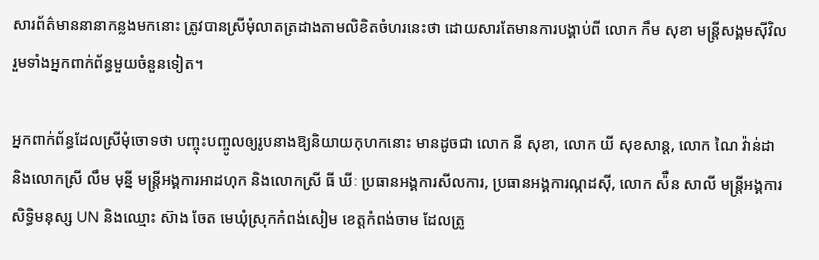សារព័ត៌មាននានាកន្លងមកនោះ ត្រូវបានស្រីមុំលាតត្រដាងតាមលិខិតចំហរនេះថា ដោយសារតែមានការបង្គាប់ពី លោក កឹម សុខា មន្រ្តីសង្គមស៊ីវិល រួមទាំងអ្នកពាក់ព័ន្ធមួយចំនួនទៀត។

អ្នកពាក់ព័ន្ធដែលស្រីមុំចោទថា បញ្ចុះបញ្ចូលឲ្យរូបនាងឱ្យនិយាយកុហកនោះ មានដូចជា លោក នី សុខា, លោក យី សុខសាន្ត, លោក ណៃ វ៉ាន់ដា និងលោកស្រី លឹម មុន្នី មន្រ្តីអង្គការអាដហុក និងលោកស្រី ធី ឃីៈ ប្រធានអង្គការសីលការ, ប្រធានអង្គការណ្កដស៊ី, លោក ស៉ឺន សាលី មន្រ្តីអង្គការសិទ្ធិមនុស្ស UN និងឈ្មោះ ស៊ាង ចែត មេឃុំស្រុកកំពង់សៀម ខេត្តកំពង់ចាម ដែលត្រូ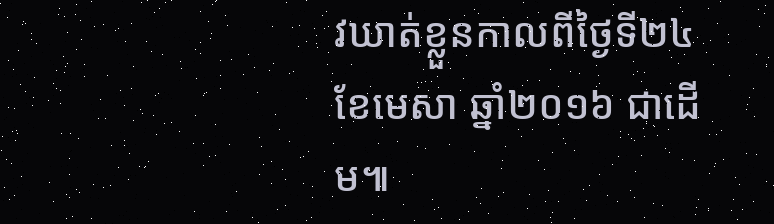វឃាត់ខ្លួនកាលពីថ្ងៃទី២៤ ខែមេសា ឆ្នាំ២០១៦ ជាដើម៕